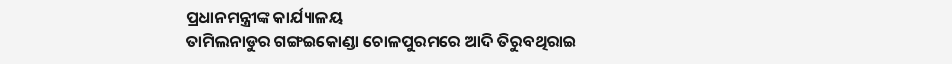ପ୍ରଧାନମନ୍ତ୍ରୀଙ୍କ କାର୍ଯ୍ୟାଳୟ
ତାମିଲନାଡୁର ଗଙ୍ଗଇକୋଣ୍ଡା ଚୋଳପୁରମରେ ଆଦି ତିରୁବଥିରାଇ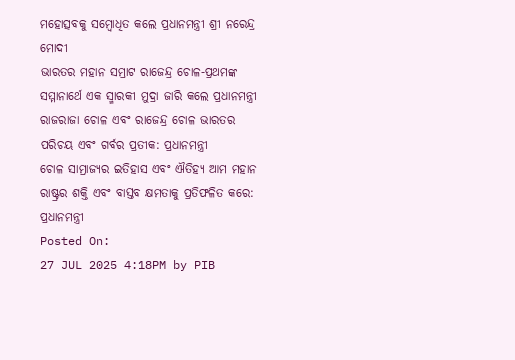ମହୋତ୍ସବକୁ ସମ୍ବୋଧିତ କଲେ ପ୍ରଧାନମନ୍ତ୍ରୀ ଶ୍ରୀ ନରେନ୍ଦ୍ର ମୋଦୀ
ଭାରତର ମହାନ ସମ୍ରାଟ ରାଜେନ୍ଦ୍ର ଚୋଳ-ପ୍ରଥମଙ୍କ ସମ୍ମାନାର୍ଥେ ଏକ ସ୍ମାରକୀ ମୁଦ୍ରା ଜାରି କଲେ ପ୍ରଧାନମନ୍ତ୍ରୀ
ରାଜରାଜା ଚୋଳ ଏବଂ ରାଜେନ୍ଦ୍ର ଚୋଳ ଭାରତର ପରିଚୟ ଏବଂ ଗର୍ବର ପ୍ରତୀକ: ପ୍ରଧାନମନ୍ତ୍ରୀ
ଚୋଳ ସାମ୍ରାଜ୍ୟର ଇତିହାସ ଏବଂ ଐତିହ୍ୟ ଆମ ମହାନ ରାଷ୍ଟ୍ରର ଶକ୍ତି ଏବଂ ବାସ୍ତବ କ୍ଷମତାକୁ ପ୍ରତିଫଳିତ କରେ: ପ୍ରଧାନମନ୍ତ୍ରୀ
Posted On:
27 JUL 2025 4:18PM by PIB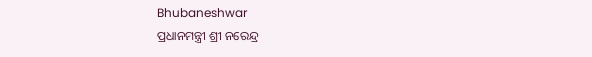Bhubaneshwar
ପ୍ରଧାନମନ୍ତ୍ରୀ ଶ୍ରୀ ନରେନ୍ଦ୍ର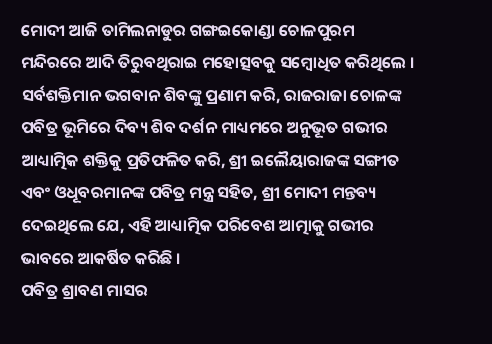ମୋଦୀ ଆଜି ତାମିଲନାଡୁର ଗଙ୍ଗଇକୋଣ୍ଡା ଚୋଳପୁରମ ମନ୍ଦିରରେ ଆଦି ତିରୁବଥିରାଇ ମହୋତ୍ସବକୁ ସମ୍ବୋଧିତ କରିଥିଲେ । ସର୍ବଶକ୍ତିମାନ ଭଗବାନ ଶିବଙ୍କୁ ପ୍ରଣାମ କରି, ରାଜରାଜା ଚୋଳଙ୍କ ପବିତ୍ର ଭୂମିରେ ଦିବ୍ୟ ଶିବ ଦର୍ଶନ ମାଧ୍ୟମରେ ଅନୁଭୂତ ଗଭୀର ଆଧ୍ୟାତ୍ମିକ ଶକ୍ତିକୁ ପ୍ରତିଫଳିତ କରି, ଶ୍ରୀ ଇଲୈୟାରାଜଙ୍କ ସଙ୍ଗୀତ ଏବଂ ଓଧୂବରମାନଙ୍କ ପବିତ୍ର ମନ୍ତ୍ର ସହିତ, ଶ୍ରୀ ମୋଦୀ ମନ୍ତବ୍ୟ ଦେଇଥିଲେ ଯେ, ଏହି ଆଧ୍ୟାତ୍ମିକ ପରିବେଶ ଆତ୍ମାକୁ ଗଭୀର ଭାବରେ ଆକର୍ଷିତ କରିଛି ।
ପବିତ୍ର ଶ୍ରାବଣ ମାସର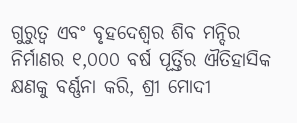ଗୁରୁତ୍ୱ ଏବଂ ବୃହଦେଶ୍ୱର ଶିବ ମନ୍ଦିର ନିର୍ମାଣର ୧,୦୦୦ ବର୍ଷ ପୂର୍ତ୍ତିର ଐତିହାସିକ କ୍ଷଣକୁ ବର୍ଣ୍ଣନା କରି, ଶ୍ରୀ ମୋଦୀ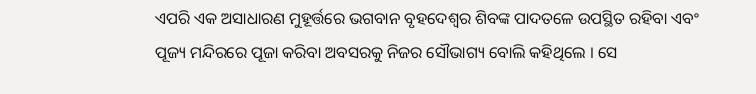ଏପରି ଏକ ଅସାଧାରଣ ମୁହୂର୍ତ୍ତରେ ଭଗବାନ ବୃହଦେଶ୍ୱର ଶିବଙ୍କ ପାଦତଳେ ଉପସ୍ଥିତ ରହିବା ଏବଂ ପୂଜ୍ୟ ମନ୍ଦିରରେ ପୂଜା କରିବା ଅବସରକୁ ନିଜର ସୌଭାଗ୍ୟ ବୋଲି କହିଥିଲେ । ସେ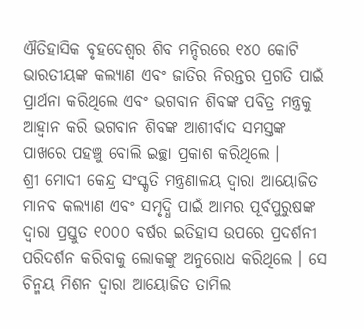ଐତିହାସିକ ବୃହଦେଶ୍ୱର ଶିବ ମନ୍ଦିରରେ ୧୪୦ କୋଟି ଭାରତୀୟଙ୍କ କଲ୍ୟାଣ ଏବଂ ଜାତିର ନିରନ୍ତର ପ୍ରଗତି ପାଇଁ ପ୍ରାର୍ଥନା କରିଥିଲେ ଏବଂ ଭଗବାନ ଶିବଙ୍କ ପବିତ୍ର ମନ୍ତ୍ରକୁ ଆହ୍ୱାନ କରି ଭଗବାନ ଶିବଙ୍କ ଆଶୀର୍ବାଦ ସମସ୍ତଙ୍କ ପାଖରେ ପହଞ୍ଚୁ ବୋଲି ଇଚ୍ଛା ପ୍ରକାଶ କରିଥିଲେ ।
ଶ୍ରୀ ମୋଦୀ କେନ୍ଦ୍ର ସଂସ୍କୃତି ମନ୍ତ୍ରଣାଳୟ ଦ୍ୱାରା ଆୟୋଜିତ ମାନବ କଲ୍ୟାଣ ଏବଂ ସମୃଦ୍ଧି ପାଇଁ ଆମର ପୂର୍ବପୁରୁଷଙ୍କ ଦ୍ୱାରା ପ୍ରସ୍ତୁତ ୧୦୦୦ ବର୍ଷର ଇତିହାସ ଉପରେ ପ୍ରଦର୍ଶନୀ ପରିଦର୍ଶନ କରିବାକୁ ଲୋକଙ୍କୁ ଅନୁରୋଧ କରିଥିଲେ । ସେ ଚିନ୍ମୟ ମିଶନ ଦ୍ୱାରା ଆୟୋଜିତ ତାମିଲ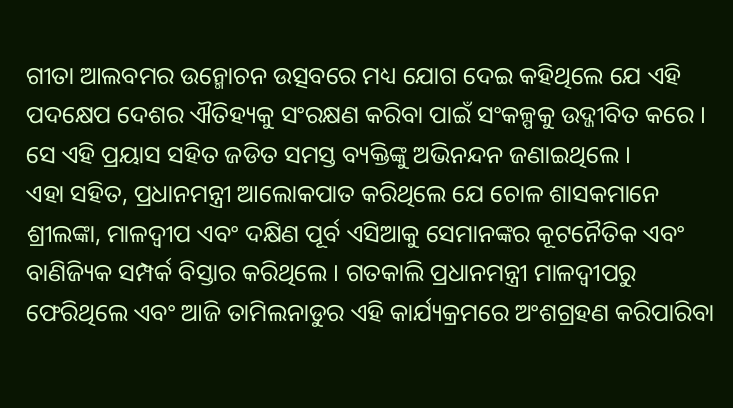ଗୀତା ଆଲବମର ଉନ୍ମୋଚନ ଉତ୍ସବରେ ମଧ୍ୟ ଯୋଗ ଦେଇ କହିଥିଲେ ଯେ ଏହି ପଦକ୍ଷେପ ଦେଶର ଐତିହ୍ୟକୁ ସଂରକ୍ଷଣ କରିବା ପାଇଁ ସଂକଳ୍ପକୁ ଉଦ୍ଜୀବିତ କରେ । ସେ ଏହି ପ୍ରୟାସ ସହିତ ଜଡିତ ସମସ୍ତ ବ୍ୟକ୍ତିଙ୍କୁ ଅଭିନନ୍ଦନ ଜଣାଇଥିଲେ ।
ଏହା ସହିତ, ପ୍ରଧାନମନ୍ତ୍ରୀ ଆଲୋକପାତ କରିଥିଲେ ଯେ ଚୋଳ ଶାସକମାନେ ଶ୍ରୀଲଙ୍କା, ମାଳଦ୍ୱୀପ ଏବଂ ଦକ୍ଷିଣ ପୂର୍ବ ଏସିଆକୁ ସେମାନଙ୍କର କୂଟନୈତିକ ଏବଂ ବାଣିଜ୍ୟିକ ସମ୍ପର୍କ ବିସ୍ତାର କରିଥିଲେ । ଗତକାଲି ପ୍ରଧାନମନ୍ତ୍ରୀ ମାଳଦ୍ୱୀପରୁ ଫେରିଥିଲେ ଏବଂ ଆଜି ତାମିଲନାଡୁର ଏହି କାର୍ଯ୍ୟକ୍ରମରେ ଅଂଶଗ୍ରହଣ କରିପାରିବା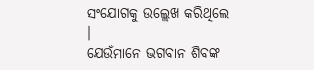ସଂଯୋଗକୁ ଉଲ୍ଲେଖ କରିଥିଲେ ।
ଯେଉଁମାନେ ଭଗବାନ ଶିବଙ୍କ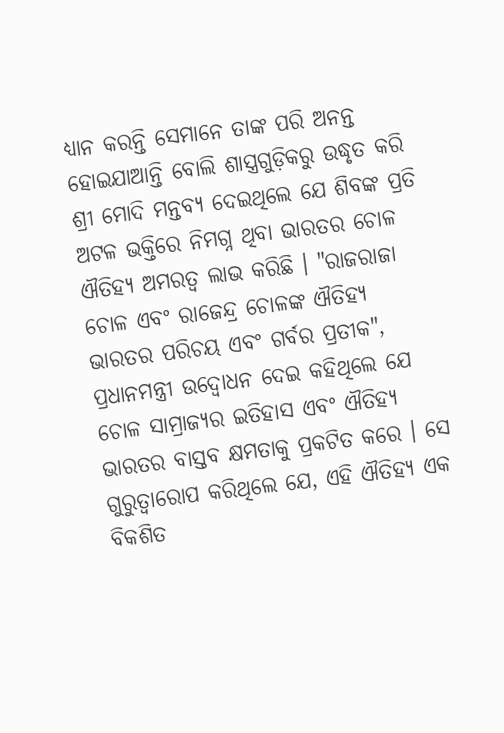ଧ୍ୟାନ କରନ୍ତି ସେମାନେ ତାଙ୍କ ପରି ଅନନ୍ତ ହୋଇଯାଆନ୍ତି ବୋଲି ଶାସ୍ତ୍ରଗୁଡ଼ିକରୁ ଉଦ୍ଧୃତ କରି ଶ୍ରୀ ମୋଦି ମନ୍ତବ୍ୟ ଦେଇଥିଲେ ଯେ ଶିବଙ୍କ ପ୍ରତି ଅଟଳ ଭକ୍ତିରେ ନିମଗ୍ନ ଥିବା ଭାରତର ଚୋଳ ଐତିହ୍ୟ ଅମରତ୍ୱ ଲାଭ କରିଛି । "ରାଜରାଜା ଚୋଳ ଏବଂ ରାଜେନ୍ଦ୍ର ଚୋଳଙ୍କ ଐତିହ୍ୟ ଭାରତର ପରିଚୟ ଏବଂ ଗର୍ବର ପ୍ରତୀକ", ପ୍ରଧାନମନ୍ତ୍ରୀ ଉଦ୍ବୋଧନ ଦେଇ କହିଥିଲେ ଯେ ଚୋଳ ସାମ୍ରାଜ୍ୟର ଇତିହାସ ଏବଂ ଐତିହ୍ୟ ଭାରତର ବାସ୍ତବ କ୍ଷମତାକୁ ପ୍ରକଟିତ କରେ । ସେ ଗୁରୁତ୍ୱାରୋପ କରିଥିଲେ ଯେ, ଏହି ଐତିହ୍ୟ ଏକ ବିକଶିତ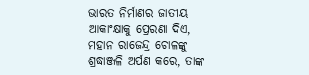ଭାରତ ନିର୍ମାଣର ଜାତୀୟ ଆକାଂକ୍ଷାକୁ ପ୍ରେରଣା ଦିଏ, ମହାନ ରାଜେନ୍ଦ୍ର ଚୋଳଙ୍କୁ ଶ୍ରଦ୍ଧାଞ୍ଜଳି ଅର୍ପଣ କରେ, ତାଙ୍କ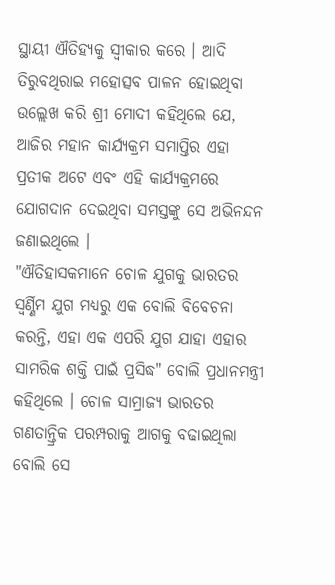ସ୍ଥାୟୀ ଐତିହ୍ୟକୁ ସ୍ୱୀକାର କରେ । ଆଦି ତିରୁବଥିରାଇ ମହୋତ୍ସବ ପାଳନ ହୋଇଥିବା ଉଲ୍ଲେଖ କରି ଶ୍ରୀ ମୋଦୀ କହିଥିଲେ ଯେ, ଆଜିର ମହାନ କାର୍ଯ୍ୟକ୍ରମ ସମାପ୍ତିର ଏହା ପ୍ରତୀକ ଅଟେ ଏବଂ ଏହି କାର୍ଯ୍ୟକ୍ରମରେ ଯୋଗଦାନ ଦେଇଥିବା ସମସ୍ତଙ୍କୁ ସେ ଅଭିନନ୍ଦନ ଜଣାଇଥିଲେ ।
"ଐତିହାସକମାନେ ଚୋଳ ଯୁଗକୁ ଭାରତର ସ୍ୱର୍ଣ୍ଣିମ ଯୁଗ ମଧ୍ୟରୁ ଏକ ବୋଲି ବିବେଚନା କରନ୍ତି, ଏହା ଏକ ଏପରି ଯୁଗ ଯାହା ଏହାର ସାମରିକ ଶକ୍ତି ପାଇଁ ପ୍ରସିଦ୍ଧ" ବୋଲି ପ୍ରଧାନମନ୍ତ୍ରୀ କହିଥିଲେ । ଚୋଳ ସାମ୍ରାଜ୍ୟ ଭାରତର ଗଣତାନ୍ତ୍ରିକ ପରମ୍ପରାକୁ ଆଗକୁ ବଢାଇଥିଲା ବୋଲି ସେ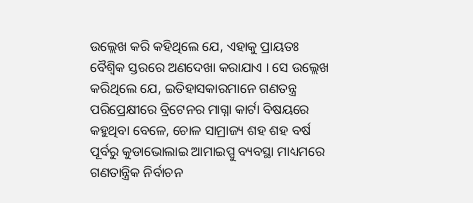ଉଲ୍ଲେଖ କରି କହିଥିଲେ ଯେ, ଏହାକୁ ପ୍ରାୟତଃ ବୈଶ୍ୱିକ ସ୍ତରରେ ଅଣଦେଖା କରାଯାଏ । ସେ ଉଲ୍ଲେଖ କରିଥିଲେ ଯେ, ଇତିହାସକାରମାନେ ଗଣତନ୍ତ୍ର ପରିପ୍ରେକ୍ଷୀରେ ବ୍ରିଟେନର ମାଗ୍ନା କାର୍ଟା ବିଷୟରେ କହୁଥିବା ବେଳେ, ଚୋଳ ସାମ୍ରାଜ୍ୟ ଶହ ଶହ ବର୍ଷ ପୂର୍ବରୁ କୁଡାଭୋଲାଇ ଆମାଇପ୍ପୁ ବ୍ୟବସ୍ଥା ମାଧ୍ୟମରେ ଗଣତାନ୍ତ୍ରିକ ନିର୍ବାଚନ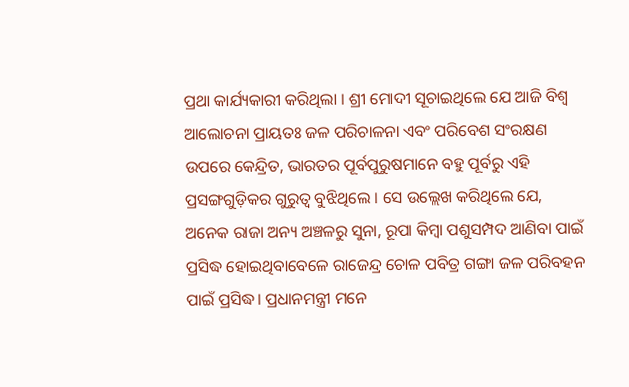ପ୍ରଥା କାର୍ଯ୍ୟକାରୀ କରିଥିଲା । ଶ୍ରୀ ମୋଦୀ ସୂଚାଇଥିଲେ ଯେ ଆଜି ବିଶ୍ୱ ଆଲୋଚନା ପ୍ରାୟତଃ ଜଳ ପରିଚାଳନା ଏବଂ ପରିବେଶ ସଂରକ୍ଷଣ ଉପରେ କେନ୍ଦ୍ରିତ, ଭାରତର ପୂର୍ବପୁରୁଷମାନେ ବହୁ ପୂର୍ବରୁ ଏହି ପ୍ରସଙ୍ଗଗୁଡ଼ିକର ଗୁରୁତ୍ୱ ବୁଝିଥିଲେ । ସେ ଉଲ୍ଲେଖ କରିଥିଲେ ଯେ, ଅନେକ ରାଜା ଅନ୍ୟ ଅଞ୍ଚଳରୁ ସୁନା, ରୂପା କିମ୍ବା ପଶୁସମ୍ପଦ ଆଣିବା ପାଇଁ ପ୍ରସିଦ୍ଧ ହୋଇଥିବାବେଳେ ରାଜେନ୍ଦ୍ର ଚୋଳ ପବିତ୍ର ଗଙ୍ଗା ଜଳ ପରିବହନ ପାଇଁ ପ୍ରସିଦ୍ଧ। ପ୍ରଧାନମନ୍ତ୍ରୀ ମନେ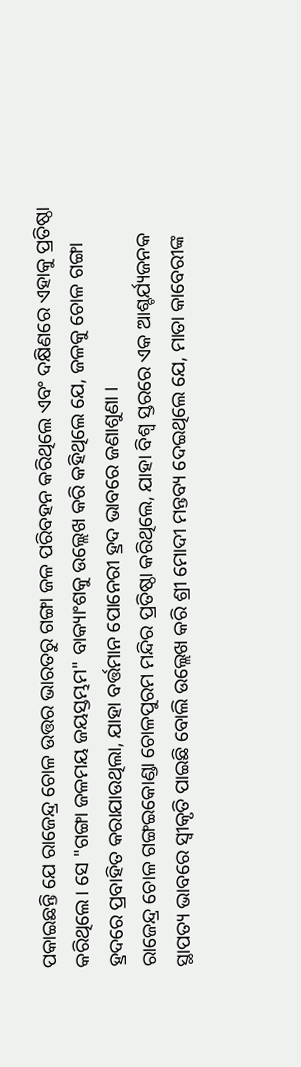ପକାଇଛନ୍ତି ଯେ ରାଜେନ୍ଦ୍ର ଚୋଳ ଉତ୍ତର ଭାରତରୁ ଗଙ୍ଗା ଜଳ ପରିବହନ କରିଥିଲେ ଏବଂ ଦକ୍ଷିଣରେ ଏହାକୁ ପ୍ରତିଷ୍ଠା କରିଥିଲେ। ସେ "ଗଙ୍ଗା ଜଳମୟ ଜୟସ୍ତମ୍ଭମ" ବାକ୍ୟାଂଶକୁ ଉଲ୍ଲେଖ କରି କହିଥିଲେ ଯେ, ଜଳକୁ ଚୋଳ ଗଙ୍ଗା ହ୍ରଦରେ ପ୍ରବାହିତ କରାଯାଉଥିଲା, ଯାହା ବର୍ତ୍ତମାନ ପୋନେରୀ ହ୍ରଦ ଭାବରେ ଜଣାଶୁଣା ।
ରାଜେନ୍ଦ୍ର ଚୋଳ ଗଙ୍ଗଇକୋଣ୍ଡା ଚୋଳପୁରମ ମନ୍ଦିର ପ୍ରତିଷ୍ଠା କରିଥିଲେ, ଯାହା ବିଶ୍ୱ ସ୍ତରରେ ଏକ ଆଶ୍ଚର୍ଯ୍ୟଜନକ ସ୍ଥାପତ୍ୟ ଭାବରେ ସ୍ୱୀକୃତି ପାଇଛି ବୋଲି ଉଲ୍ଲେଖ କରି ଶ୍ରୀ ମୋଦୀ ମନ୍ତବ୍ୟ ଦେଇଥିଲେ ଯେ, ମାତା କାବେରୀଙ୍କ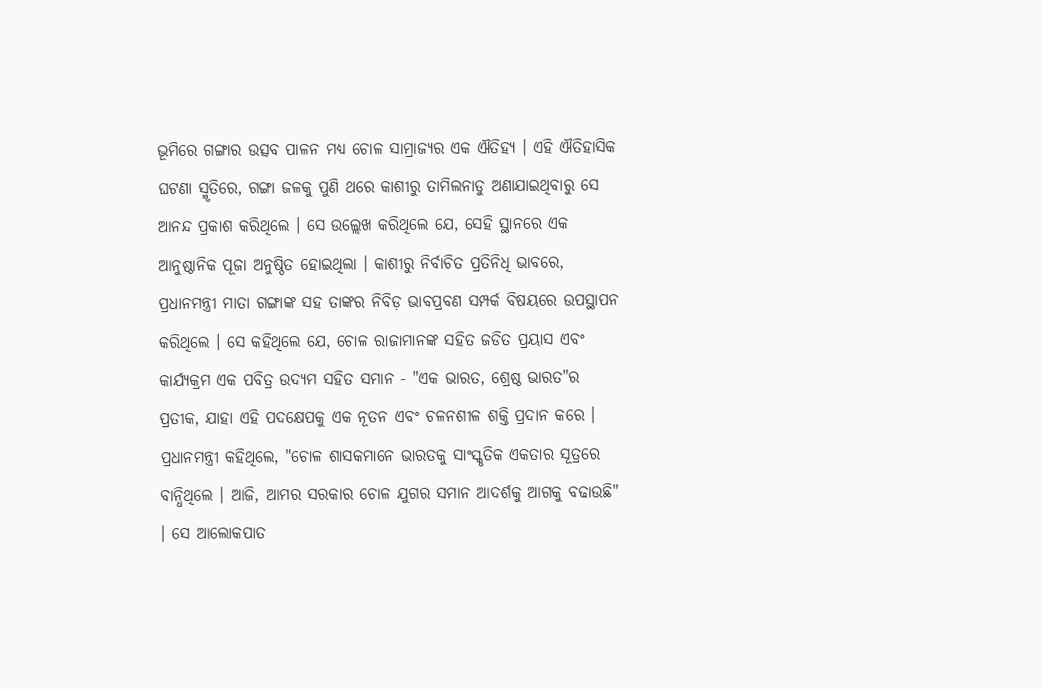ଭୂମିରେ ଗଙ୍ଗାର ଉତ୍ସବ ପାଳନ ମଧ୍ୟ ଚୋଳ ସାମ୍ରାଜ୍ୟର ଏକ ଐତିହ୍ୟ । ଏହି ଐତିହାସିକ ଘଟଣା ସ୍ମୃତିରେ, ଗଙ୍ଗା ଜଳକୁ ପୁଣି ଥରେ କାଶୀରୁ ତାମିଲନାଡୁ ଅଣାଯାଇଥିବାରୁ ସେ ଆନନ୍ଦ ପ୍ରକାଶ କରିଥିଲେ । ସେ ଉଲ୍ଲେଖ କରିଥିଲେ ଯେ, ସେହି ସ୍ଥାନରେ ଏକ ଆନୁଷ୍ଠାନିକ ପୂଜା ଅନୁଷ୍ଠିତ ହୋଇଥିଲା । କାଶୀରୁ ନିର୍ବାଚିତ ପ୍ରତିନିଧି ଭାବରେ, ପ୍ରଧାନମନ୍ତ୍ରୀ ମାତା ଗଙ୍ଗାଙ୍କ ସହ ତାଙ୍କର ନିବିଡ଼ ଭାବପ୍ରବଣ ସମ୍ପର୍କ ବିଷୟରେ ଉପସ୍ଥାପନ କରିଥିଲେ । ସେ କହିଥିଲେ ଯେ, ଚୋଳ ରାଜାମାନଙ୍କ ସହିତ ଜଡିତ ପ୍ରୟାସ ଏବଂ କାର୍ଯ୍ୟକ୍ରମ ଏକ ପବିତ୍ର ଉଦ୍ୟମ ସହିତ ସମାନ - "ଏକ ଭାରତ, ଶ୍ରେଷ୍ଠ ଭାରତ"ର ପ୍ରତୀକ, ଯାହା ଏହି ପଦକ୍ଷେପକୁ ଏକ ନୂତନ ଏବଂ ଚଳନଶୀଳ ଶକ୍ତି ପ୍ରଦାନ କରେ ।
ପ୍ରଧାନମନ୍ତ୍ରୀ କହିଥିଲେ, "ଚୋଳ ଶାସକମାନେ ଭାରତକୁ ସାଂସ୍କୃତିକ ଏକତାର ସୂତ୍ରରେ ବାନ୍ଧିଥିଲେ । ଆଜି, ଆମର ସରକାର ଚୋଳ ଯୁଗର ସମାନ ଆଦର୍ଶକୁ ଆଗକୁ ବଢାଉଛି" । ସେ ଆଲୋକପାତ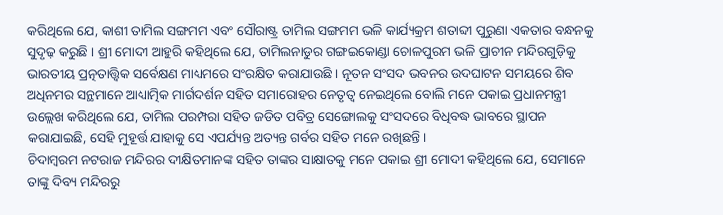କରିଥିଲେ ଯେ, କାଶୀ ତାମିଲ ସଙ୍ଗମମ ଏବଂ ସୌରାଷ୍ଟ୍ର ତାମିଲ ସଙ୍ଗମମ ଭଳି କାର୍ଯ୍ୟକ୍ରମ ଶତାବ୍ଦୀ ପୁରୁଣା ଏକତାର ବନ୍ଧନକୁ ସୁଦୃଢ଼ କରୁଛି । ଶ୍ରୀ ମୋଦୀ ଆହୁରି କହିଥିଲେ ଯେ, ତାମିଲନାଡୁର ଗଙ୍ଗଇକୋଣ୍ଡା ଚୋଳପୁରମ ଭଳି ପ୍ରାଚୀନ ମନ୍ଦିରଗୁଡ଼ିକୁ ଭାରତୀୟ ପ୍ରତ୍ନତାତ୍ତ୍ୱିକ ସର୍ବେକ୍ଷଣ ମାଧ୍ୟମରେ ସଂରକ୍ଷିତ କରାଯାଉଛି । ନୂତନ ସଂସଦ ଭବନର ଉଦଘାଟନ ସମୟରେ ଶିବ ଅଧିନମର ସନ୍ଥମାନେ ଆଧ୍ୟାତ୍ମିକ ମାର୍ଗଦର୍ଶନ ସହିତ ସମାରୋହର ନେତୃତ୍ୱ ନେଇଥିଲେ ବୋଲି ମନେ ପକାଇ ପ୍ରଧାନମନ୍ତ୍ରୀ ଉଲ୍ଲେଖ କରିଥିଲେ ଯେ, ତାମିଲ ପରମ୍ପରା ସହିତ ଜଡିତ ପବିତ୍ର ସେଙ୍ଗୋଲକୁ ସଂସଦରେ ବିଧିବଦ୍ଧ ଭାବରେ ସ୍ଥାପନ କରାଯାଇଛି, ସେହି ମୁହୂର୍ତ୍ତ ଯାହାକୁ ସେ ଏପର୍ଯ୍ୟନ୍ତ ଅତ୍ୟନ୍ତ ଗର୍ବର ସହିତ ମନେ ରଖିଛନ୍ତି ।
ଚିଦାମ୍ବରମ ନଟରାଜ ମନ୍ଦିରର ଦୀକ୍ଷିତମାନଙ୍କ ସହିତ ତାଙ୍କର ସାକ୍ଷାତକୁ ମନେ ପକାଇ ଶ୍ରୀ ମୋଦୀ କହିଥିଲେ ଯେ, ସେମାନେ ତାଙ୍କୁ ଦିବ୍ୟ ମନ୍ଦିରରୁ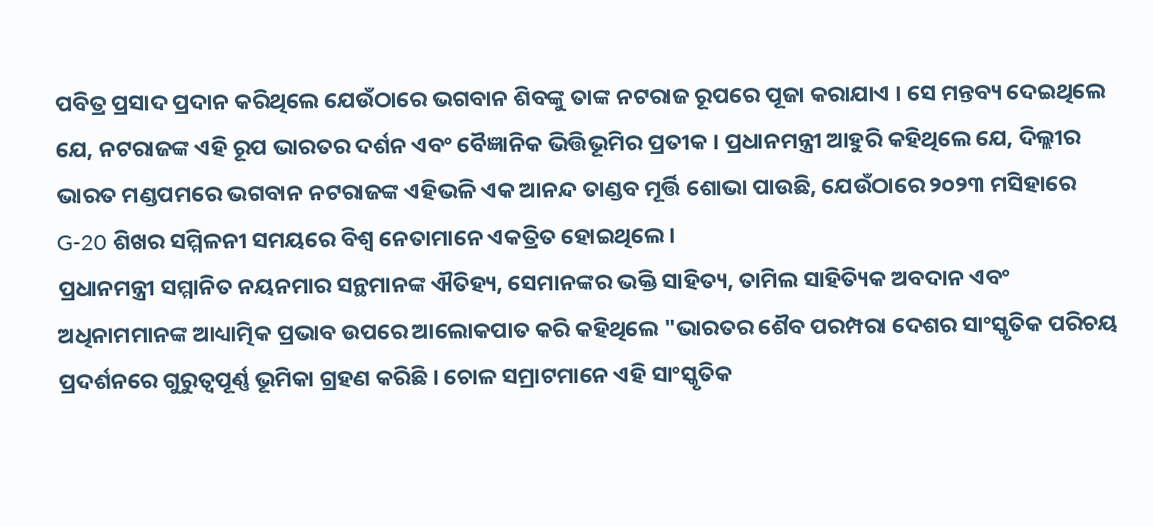ପବିତ୍ର ପ୍ରସାଦ ପ୍ରଦାନ କରିଥିଲେ ଯେଉଁଠାରେ ଭଗବାନ ଶିବଙ୍କୁ ତାଙ୍କ ନଟରାଜ ରୂପରେ ପୂଜା କରାଯାଏ । ସେ ମନ୍ତବ୍ୟ ଦେଇଥିଲେ ଯେ, ନଟରାଜଙ୍କ ଏହି ରୂପ ଭାରତର ଦର୍ଶନ ଏବଂ ବୈଜ୍ଞାନିକ ଭିତ୍ତିଭୂମିର ପ୍ରତୀକ । ପ୍ରଧାନମନ୍ତ୍ରୀ ଆହୁରି କହିଥିଲେ ଯେ, ଦିଲ୍ଲୀର ଭାରତ ମଣ୍ଡପମରେ ଭଗବାନ ନଟରାଜଙ୍କ ଏହିଭଳି ଏକ ଆନନ୍ଦ ତାଣ୍ଡବ ମୂର୍ତ୍ତି ଶୋଭା ପାଉଛି, ଯେଉଁଠାରେ ୨୦୨୩ ମସିହାରେ G-20 ଶିଖର ସମ୍ମିଳନୀ ସମୟରେ ବିଶ୍ୱ ନେତାମାନେ ଏକତ୍ରିତ ହୋଇଥିଲେ ।
ପ୍ରଧାନମନ୍ତ୍ରୀ ସମ୍ମାନିତ ନୟନମାର ସନ୍ଥମାନଙ୍କ ଐତିହ୍ୟ, ସେମାନଙ୍କର ଭକ୍ତି ସାହିତ୍ୟ, ତାମିଲ ସାହିତ୍ୟିକ ଅବଦାନ ଏବଂ ଅଧିନାମମାନଙ୍କ ଆଧ୍ୟାତ୍ମିକ ପ୍ରଭାବ ଉପରେ ଆଲୋକପାତ କରି କହିଥିଲେ "ଭାରତର ଶୈବ ପରମ୍ପରା ଦେଶର ସାଂସ୍କୃତିକ ପରିଚୟ ପ୍ରଦର୍ଶନରେ ଗୁରୁତ୍ୱପୂର୍ଣ୍ଣ ଭୂମିକା ଗ୍ରହଣ କରିଛି । ଚୋଳ ସମ୍ରାଟମାନେ ଏହି ସାଂସ୍କୃତିକ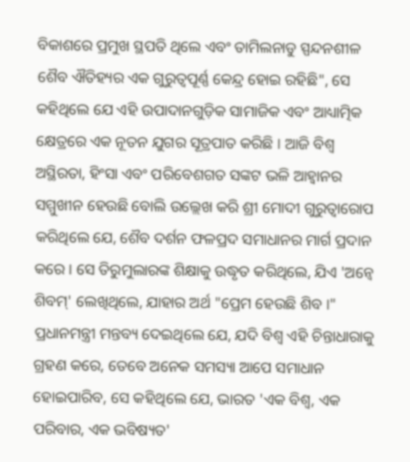ବିକାଶରେ ପ୍ରମୁଖ ସ୍ଥପତି ଥିଲେ ଏବଂ ତାମିଲନାଡୁ ସ୍ପନ୍ଦନଶୀଳ ଶୈବ ଐତିହ୍ୟର ଏକ ଗୁରୁତ୍ୱପୂର୍ଣ୍ଣ କେନ୍ଦ୍ର ହୋଇ ରହିଛି", ସେ କହିଥିଲେ ଯେ ଏହି ଉପାଦାନଗୁଡ଼ିକ ସାମାଜିକ ଏବଂ ଆଧ୍ୟାତ୍ମିକ କ୍ଷେତ୍ରରେ ଏକ ନୂତନ ଯୁଗର ସୂତ୍ରପାତ କରିଛି । ଆଜି ବିଶ୍ୱ ଅସ୍ଥିରତା, ହିଂସା ଏବଂ ପରିବେଶଗତ ସଙ୍କଟ ଭଳି ଆହ୍ୱାନର ସମ୍ମୁଖୀନ ହେଉଛି ବୋଲି ଉଲ୍ଲେଖ କରି ଶ୍ରୀ ମୋଦୀ ଗୁରୁତ୍ୱାରୋପ କରିଥିଲେ ଯେ, ଶୈବ ଦର୍ଶନ ଫଳପ୍ରଦ ସମାଧାନର ମାର୍ଗ ପ୍ରଦାନ କରେ । ସେ ତିରୁମୁଲାରଙ୍କ ଶିକ୍ଷାକୁ ଉଦ୍ଧୃତ କରିଥିଲେ, ଯିଏ 'ଅନ୍ୱେ ଶିବମ୍' ଲେଖିଥିଲେ, ଯାହାର ଅର୍ଥ "ପ୍ରେମ ହେଉଛି ଶିବ ।" ପ୍ରଧାନମନ୍ତ୍ରୀ ମନ୍ତବ୍ୟ ଦେଇଥିଲେ ଯେ, ଯଦି ବିଶ୍ୱ ଏହି ଚିନ୍ତାଧାରାକୁ ଗ୍ରହଣ କରେ, ତେବେ ଅନେକ ସମସ୍ୟା ଆପେ ସମାଧାନ ହୋଇପାରିବ, ସେ କହିଥିଲେ ଯେ, ଭାରତ 'ଏକ ବିଶ୍ୱ, ଏକ ପରିବାର, ଏକ ଭବିଷ୍ୟତ'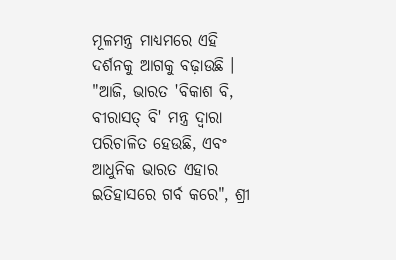ମୂଳମନ୍ତ୍ର ମାଧ୍ୟମରେ ଏହି ଦର୍ଶନକୁ ଆଗକୁ ବଢ଼ାଉଛି ।
"ଆଜି, ଭାରତ 'ବିକାଶ ବି, ବୀରାସତ୍ ବି' ମନ୍ତ୍ର ଦ୍ୱାରା ପରିଚାଳିତ ହେଉଛି, ଏବଂ ଆଧୁନିକ ଭାରତ ଏହାର ଇତିହାସରେ ଗର୍ବ କରେ", ଶ୍ରୀ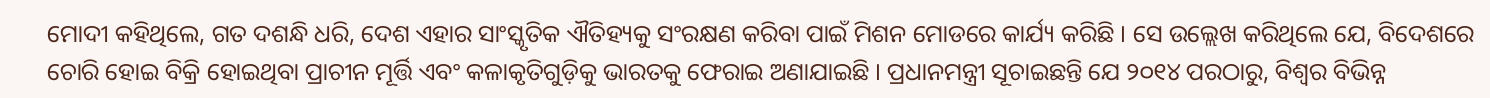ମୋଦୀ କହିଥିଲେ, ଗତ ଦଶନ୍ଧି ଧରି, ଦେଶ ଏହାର ସାଂସ୍କୃତିକ ଐତିହ୍ୟକୁ ସଂରକ୍ଷଣ କରିବା ପାଇଁ ମିଶନ ମୋଡରେ କାର୍ଯ୍ୟ କରିଛି । ସେ ଉଲ୍ଲେଖ କରିଥିଲେ ଯେ, ବିଦେଶରେ ଚୋରି ହୋଇ ବିକ୍ରି ହୋଇଥିବା ପ୍ରାଚୀନ ମୂର୍ତ୍ତି ଏବଂ କଳାକୃତିଗୁଡ଼ିକୁ ଭାରତକୁ ଫେରାଇ ଅଣାଯାଇଛି । ପ୍ରଧାନମନ୍ତ୍ରୀ ସୂଚାଇଛନ୍ତି ଯେ ୨୦୧୪ ପରଠାରୁ, ବିଶ୍ୱର ବିଭିନ୍ନ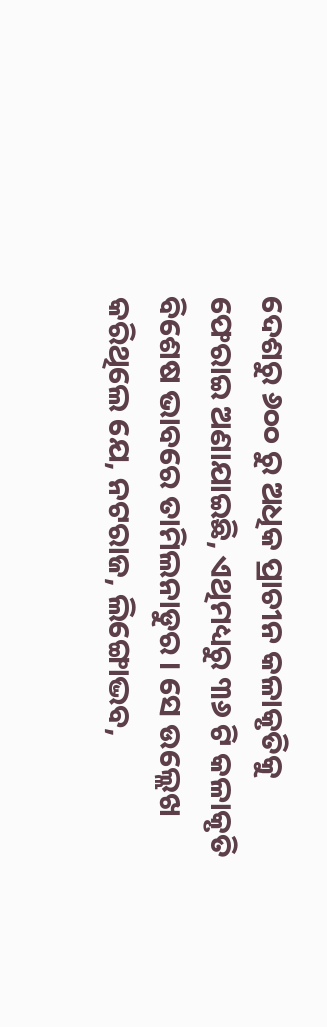ଦେଶରୁ ୬୦୦ ରୁ ଅଧିକ ପ୍ରାଚୀନ କଳାକୃତିକୁ ଫେରାଇ ଅଣାଯାଇଛି, ଏଥିମଧ୍ୟରୁ ୩୬ ଟି କଳାକୃତି ବିଶେଷ ଭାବରେ ତାମିଲନାଡୁର । ସେ ଉଲ୍ଲେଖ କରିଥିଲେ ଯେ, ନଟରାଜ, ଲିଙ୍ଗୋଦ୍ଭବ,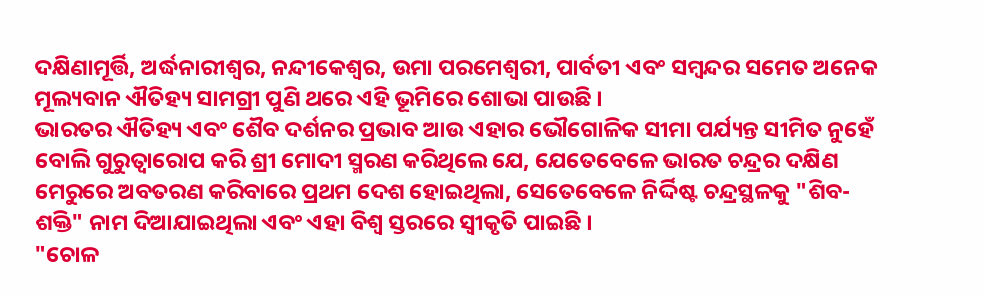ଦକ୍ଷିଣାମୂର୍ତ୍ତି, ଅର୍ଦ୍ଧନାରୀଶ୍ୱର, ନନ୍ଦୀକେଶ୍ୱର, ଉମା ପରମେଶ୍ୱରୀ, ପାର୍ବତୀ ଏବଂ ସମ୍ବନ୍ଦର ସମେତ ଅନେକ ମୂଲ୍ୟବାନ ଐତିହ୍ୟ ସାମଗ୍ରୀ ପୁଣି ଥରେ ଏହି ଭୂମିରେ ଶୋଭା ପାଉଛି ।
ଭାରତର ଐତିହ୍ୟ ଏବଂ ଶୈବ ଦର୍ଶନର ପ୍ରଭାବ ଆଉ ଏହାର ଭୌଗୋଳିକ ସୀମା ପର୍ଯ୍ୟନ୍ତ ସୀମିତ ନୁହେଁ ବୋଲି ଗୁରୁତ୍ୱାରୋପ କରି ଶ୍ରୀ ମୋଦୀ ସ୍ମରଣ କରିଥିଲେ ଯେ, ଯେତେବେଳେ ଭାରତ ଚନ୍ଦ୍ରର ଦକ୍ଷିଣ ମେରୁରେ ଅବତରଣ କରିବାରେ ପ୍ରଥମ ଦେଶ ହୋଇଥିଲା, ସେତେବେଳେ ନିର୍ଦ୍ଦିଷ୍ଟ ଚନ୍ଦ୍ରସ୍ଥଳକୁ "ଶିବ-ଶକ୍ତି" ନାମ ଦିଆଯାଇଥିଲା ଏବଂ ଏହା ବିଶ୍ୱ ସ୍ତରରେ ସ୍ୱୀକୃତି ପାଇଛି ।
"ଚୋଳ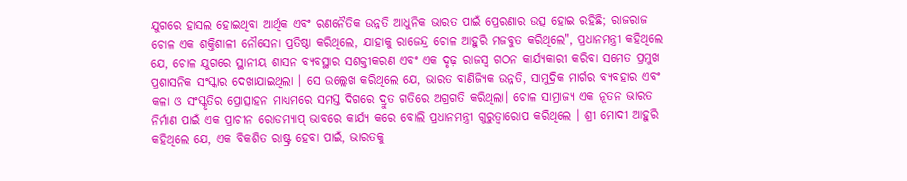ଯୁଗରେ ହାସଲ ହୋଇଥିବା ଆର୍ଥିକ ଏବଂ ରଣନୈତିକ ଉନ୍ନତି ଆଧୁନିକ ଭାରତ ପାଇଁ ପ୍ରେରଣାର ଉତ୍ସ ହୋଇ ରହିଛି; ରାଜରାଜ ଚୋଳ ଏକ ଶକ୍ତିଶାଳୀ ନୌସେନା ପ୍ରତିଷ୍ଠା କରିଥିଲେ, ଯାହାକୁ ରାଜେନ୍ଦ୍ର ଚୋଳ ଆହୁରି ମଜବୁତ କରିଥିଲେ", ପ୍ରଧାନମନ୍ତ୍ରୀ କହିଥିଲେ ଯେ, ଚୋଳ ଯୁଗରେ ସ୍ଥାନୀୟ ଶାସନ ବ୍ୟବସ୍ଥାର ସଶକ୍ତୀକରଣ ଏବଂ ଏକ ଦୃଢ଼ ରାଜସ୍ୱ ଗଠନ କାର୍ଯ୍ୟକାରୀ କରିବା ସମେତ ପ୍ରମୁଖ ପ୍ରଶାସନିକ ସଂସ୍କାର ଦେଖାଯାଇଥିଲା । ସେ ଉଲ୍ଲେଖ କରିଥିଲେ ଯେ, ଭାରତ ବାଣିଜ୍ୟିକ ଉନ୍ନତି, ସାମୁଦ୍ରିକ ମାର୍ଗର ବ୍ୟବହାର ଏବଂ କଳା ଓ ସଂସ୍କୃତିର ପ୍ରୋତ୍ସାହନ ମାଧ୍ୟମରେ ସମସ୍ତ ଦିଗରେ ଦ୍ରୁତ ଗତିରେ ଅଗ୍ରଗତି କରିଥିଲା। ଚୋଳ ସାମ୍ରାଜ୍ୟ ଏକ ନୂତନ ଭାରତ ନିର୍ମାଣ ପାଇଁ ଏକ ପ୍ରାଚୀନ ରୋଡମ୍ୟାପ୍ ଭାବରେ କାର୍ଯ୍ୟ କରେ ବୋଲି ପ୍ରଧାନମନ୍ତ୍ରୀ ଗୁରୁତ୍ୱାରୋପ କରିଥିଲେ । ଶ୍ରୀ ମୋଦୀ ଆହୁରି କହିଥିଲେ ଯେ, ଏକ ବିକଶିତ ରାଷ୍ଟ୍ର ହେବା ପାଇଁ, ଭାରତକୁ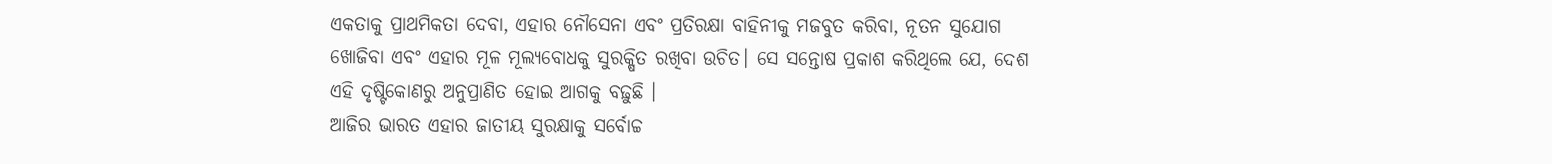ଏକତାକୁ ପ୍ରାଥମିକତା ଦେବା, ଏହାର ନୌସେନା ଏବଂ ପ୍ରତିରକ୍ଷା ବାହିନୀକୁ ମଜବୁତ କରିବା, ନୂତନ ସୁଯୋଗ ଖୋଜିବା ଏବଂ ଏହାର ମୂଳ ମୂଲ୍ୟବୋଧକୁ ସୁରକ୍ଷିତ ରଖିବା ଉଚିତ। ସେ ସନ୍ତୋଷ ପ୍ରକାଶ କରିଥିଲେ ଯେ, ଦେଶ ଏହି ଦୃଷ୍ଟିକୋଣରୁ ଅନୁପ୍ରାଣିତ ହୋଇ ଆଗକୁ ବଢ଼ୁଛି ।
ଆଜିର ଭାରତ ଏହାର ଜାତୀୟ ସୁରକ୍ଷାକୁ ସର୍ବୋଚ୍ଚ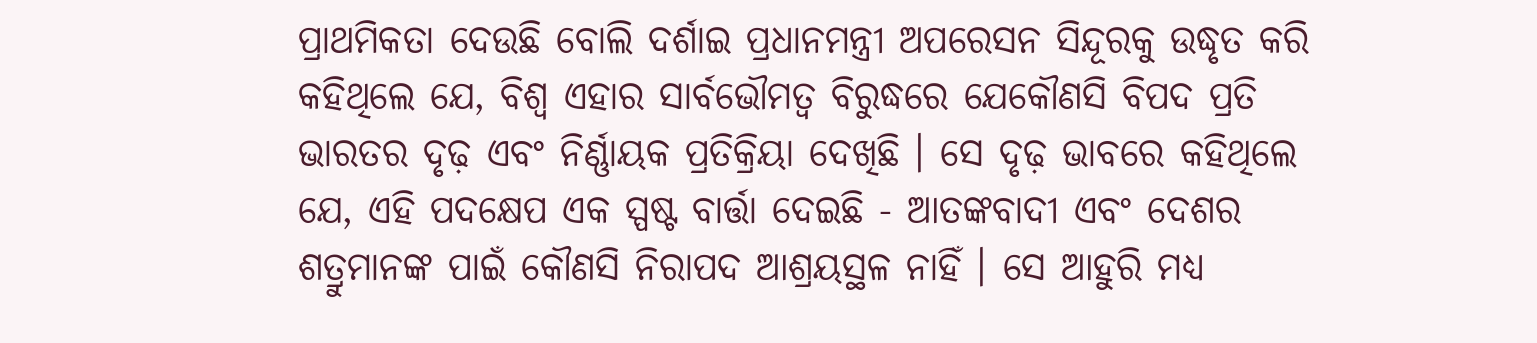ପ୍ରାଥମିକତା ଦେଉଛି ବୋଲି ଦର୍ଶାଇ ପ୍ରଧାନମନ୍ତ୍ରୀ ଅପରେସନ ସିନ୍ଦୂରକୁ ଉଦ୍ଧୃତ କରି କହିଥିଲେ ଯେ, ବିଶ୍ୱ ଏହାର ସାର୍ବଭୌମତ୍ୱ ବିରୁଦ୍ଧରେ ଯେକୌଣସି ବିପଦ ପ୍ରତି ଭାରତର ଦୃଢ଼ ଏବଂ ନିର୍ଣ୍ଣାୟକ ପ୍ରତିକ୍ରିୟା ଦେଖିଛି । ସେ ଦୃଢ଼ ଭାବରେ କହିଥିଲେ ଯେ, ଏହି ପଦକ୍ଷେପ ଏକ ସ୍ପଷ୍ଟ ବାର୍ତ୍ତା ଦେଇଛି - ଆତଙ୍କବାଦୀ ଏବଂ ଦେଶର ଶତ୍ରୁମାନଙ୍କ ପାଇଁ କୌଣସି ନିରାପଦ ଆଶ୍ରୟସ୍ଥଳ ନାହିଁ । ସେ ଆହୁରି ମଧ୍ୟ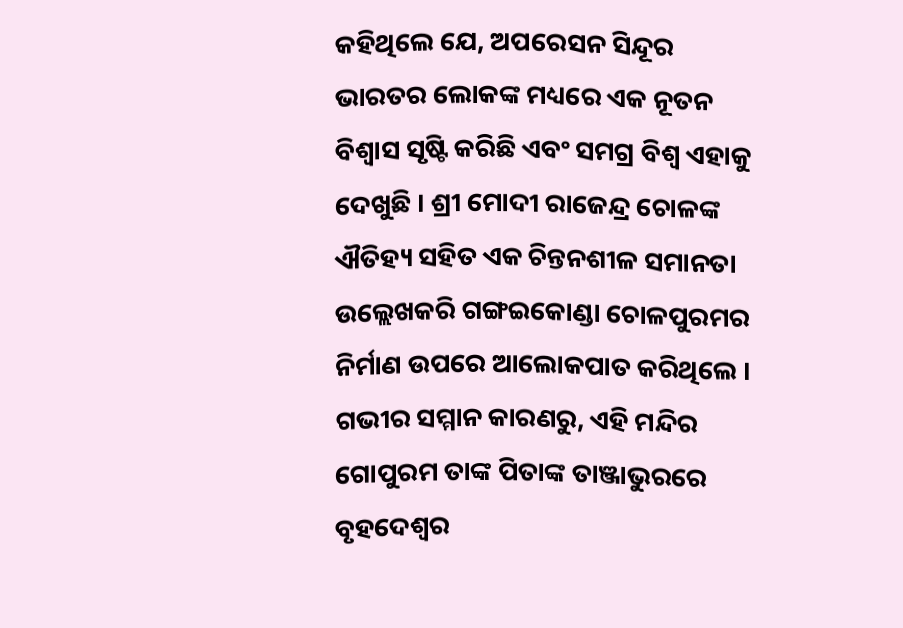କହିଥିଲେ ଯେ, ଅପରେସନ ସିନ୍ଦୂର ଭାରତର ଲୋକଙ୍କ ମଧ୍ୟରେ ଏକ ନୂତନ ବିଶ୍ୱାସ ସୃଷ୍ଟି କରିଛି ଏବଂ ସମଗ୍ର ବିଶ୍ୱ ଏହାକୁ ଦେଖୁଛି । ଶ୍ରୀ ମୋଦୀ ରାଜେନ୍ଦ୍ର ଚୋଳଙ୍କ ଐତିହ୍ୟ ସହିତ ଏକ ଚିନ୍ତନଶୀଳ ସମାନତା ଉଲ୍ଲେଖକରି ଗଙ୍ଗଇକୋଣ୍ଡା ଚୋଳପୁରମର ନିର୍ମାଣ ଉପରେ ଆଲୋକପାତ କରିଥିଲେ । ଗଭୀର ସମ୍ମାନ କାରଣରୁ, ଏହି ମନ୍ଦିର ଗୋପୁରମ ତାଙ୍କ ପିତାଙ୍କ ତାଞ୍ଜାଭୁରରେ ବୃହଦେଶ୍ୱର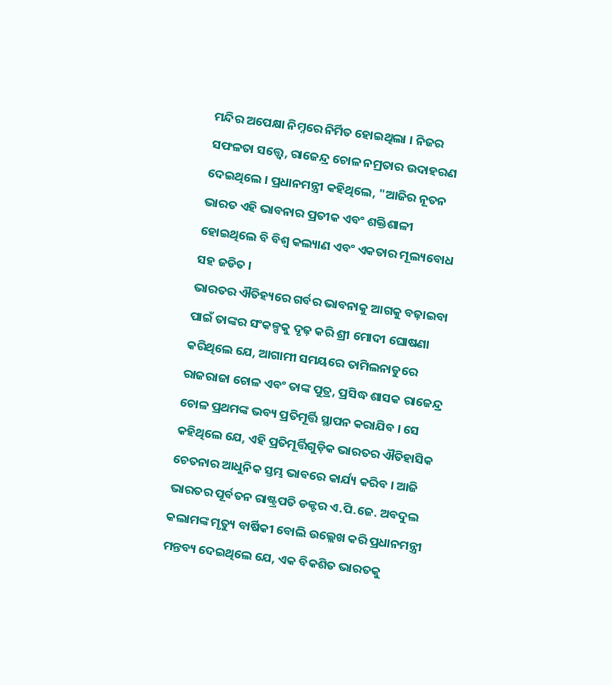ମନ୍ଦିର ଅପେକ୍ଷା ନିମ୍ନରେ ନିର୍ମିତ ହୋଇଥିଲା । ନିଜର ସଫଳତା ସତ୍ତ୍ୱେ, ରାଜେନ୍ଦ୍ର ଚୋଳ ନମ୍ରତାର ଉଦାହରଣ ଦେଇଥିଲେ । ପ୍ରଧାନମନ୍ତ୍ରୀ କହିଥିଲେ, "ଆଜିର ନୂତନ ଭାରତ ଏହି ଭାବନାର ପ୍ରତୀକ ଏବଂ ଶକ୍ତିଶାଳୀ ହୋଇଥିଲେ ବି ବିଶ୍ୱ କଲ୍ୟାଣ ଏବଂ ଏକତାର ମୂଲ୍ୟବୋଧ ସହ ଜଡିତ ।
ଭାରତର ଐତିହ୍ୟରେ ଗର୍ବର ଭାବନାକୁ ଆଗକୁ ବଢ଼ାଇବା ପାଇଁ ତାଙ୍କର ସଂକଳ୍ପକୁ ଦୃଢ଼ କରି ଶ୍ରୀ ମୋଦୀ ଘୋଷଣା କରିଥିଲେ ଯେ, ଆଗାମୀ ସମୟରେ ତାମିଲନାଡୁରେ ରାଜରାଜା ଚୋଳ ଏବଂ ତାଙ୍କ ପୁତ୍ର, ପ୍ରସିଦ୍ଧ ଶାସକ ରାଜେନ୍ଦ୍ର ଚୋଳ ପ୍ରଥମଙ୍କ ଭବ୍ୟ ପ୍ରତିମୂର୍ତ୍ତି ସ୍ଥାପନ କରାଯିବ । ସେ କହିଥିଲେ ଯେ, ଏହି ପ୍ରତିମୂର୍ତ୍ତିଗୁଡ଼ିକ ଭାରତର ଐତିହାସିକ ଚେତନାର ଆଧୁନିକ ସ୍ତମ୍ଭ ଭାବରେ କାର୍ଯ୍ୟ କରିବ । ଆଜି ଭାରତର ପୂର୍ବତନ ରାଷ୍ଟ୍ରପତି ଡକ୍ଟର ଏ.ପି.ଜେ. ଅବଦୁଲ କଲାମଙ୍କ ମୃତ୍ୟୁ ବାର୍ଷିକୀ ବୋଲି ଉଲ୍ଲେଖ କରି ପ୍ରଧାନମନ୍ତ୍ରୀ ମନ୍ତବ୍ୟ ଦେଇଥିଲେ ଯେ, ଏକ ବିକଶିତ ଭାରତକୁ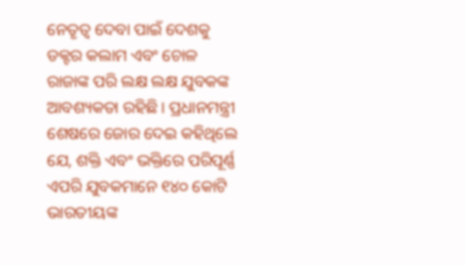ନେତୃତ୍ୱ ଦେବା ପାଇଁ ଦେଶକୁ ଡକ୍ଟର କଲାମ ଏବଂ ଚୋଳ ରାଜାଙ୍କ ପରି ଲକ୍ଷ ଲକ୍ଷ ଯୁବକଙ୍କ ଆବଶ୍ୟକତା ରହିଛି । ପ୍ରଧାନମନ୍ତ୍ରୀ ଶେଷରେ ଜୋର ଦେଇ କହିଥିଲେ ଯେ, ଶକ୍ତି ଏବଂ ଭକ୍ତିରେ ପରିପୂର୍ଣ୍ଣ ଏପରି ଯୁବକମାନେ ୧୪୦ କୋଟି ଭାରତୀୟଙ୍କ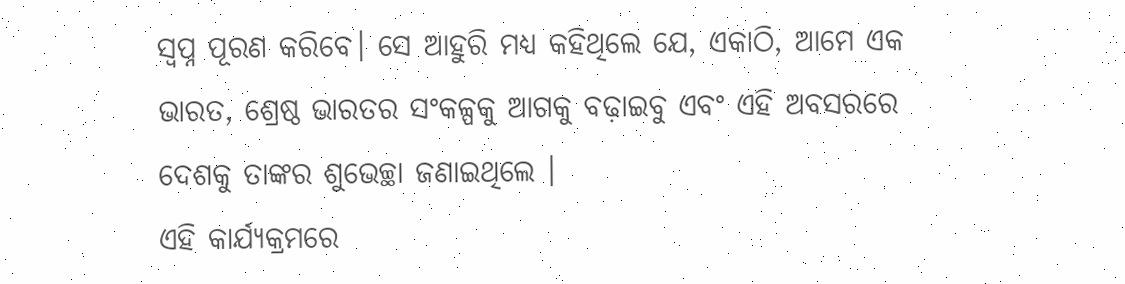ସ୍ୱପ୍ନ ପୂରଣ କରିବେ। ସେ ଆହୁରି ମଧ୍ୟ କହିଥିଲେ ଯେ, ଏକାଠି, ଆମେ ଏକ ଭାରତ, ଶ୍ରେଷ୍ଠ ଭାରତର ସଂକଳ୍ପକୁ ଆଗକୁ ବଢ଼ାଇବୁ ଏବଂ ଏହି ଅବସରରେ ଦେଶକୁ ତାଙ୍କର ଶୁଭେଚ୍ଛା ଜଣାଇଥିଲେ ।
ଏହି କାର୍ଯ୍ୟକ୍ରମରେ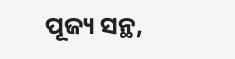ପୂଜ୍ୟ ସନ୍ଥ,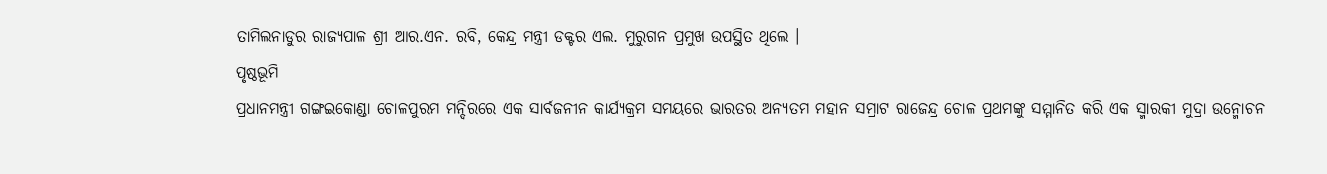ତାମିଲନାଡୁର ରାଜ୍ୟପାଳ ଶ୍ରୀ ଆର.ଏନ. ରବି, କେନ୍ଦ୍ର ମନ୍ତ୍ରୀ ଡକ୍ଟର ଏଲ. ମୁରୁଗନ ପ୍ରମୁଖ ଉପସ୍ଥିତ ଥିଲେ ।
ପୃଷ୍ଠଭୂମି
ପ୍ରଧାନମନ୍ତ୍ରୀ ଗଙ୍ଗଇକୋଣ୍ଡା ଚୋଳପୁରମ ମନ୍ଦିରରେ ଏକ ସାର୍ବଜନୀନ କାର୍ଯ୍ୟକ୍ରମ ସମୟରେ ଭାରତର ଅନ୍ୟତମ ମହାନ ସମ୍ରାଟ ରାଜେନ୍ଦ୍ର ଚୋଳ ପ୍ରଥମଙ୍କୁ ସମ୍ମାନିତ କରି ଏକ ସ୍ମାରକୀ ମୁଦ୍ରା ଉନ୍ମୋଚନ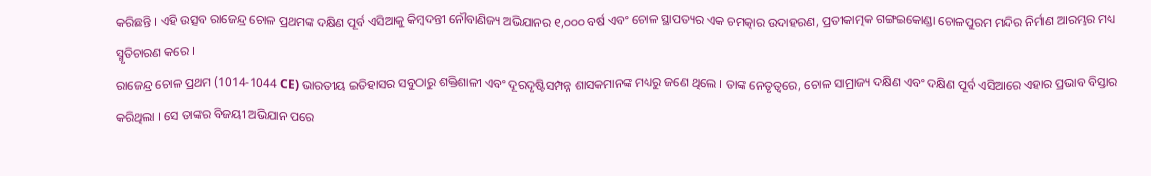କରିଛନ୍ତି । ଏହି ଉତ୍ସବ ରାଜେନ୍ଦ୍ର ଚୋଳ ପ୍ରଥମଙ୍କ ଦକ୍ଷିଣ ପୂର୍ବ ଏସିଆକୁ କିମ୍ବଦନ୍ତୀ ନୌବାଣିଜ୍ୟ ଅଭିଯାନର ୧,୦୦୦ ବର୍ଷ ଏବଂ ଚୋଳ ସ୍ଥାପତ୍ୟର ଏକ ଚମତ୍କାର ଉଦାହରଣ, ପ୍ରତୀକାତ୍ମକ ଗଙ୍ଗଇକୋଣ୍ଡା ଚୋଳପୁରମ ମନ୍ଦିର ନିର୍ମାଣ ଆରମ୍ଭର ମଧ୍ୟ ସ୍ମୃତିଚାରଣ କରେ ।
ରାଜେନ୍ଦ୍ର ଚୋଳ ପ୍ରଥମ (1014-1044 CE) ଭାରତୀୟ ଇତିହାସର ସବୁଠାରୁ ଶକ୍ତିଶାଳୀ ଏବଂ ଦୂରଦୃଷ୍ଟିସମ୍ପନ୍ନ ଶାସକମାନଙ୍କ ମଧ୍ୟରୁ ଜଣେ ଥିଲେ । ତାଙ୍କ ନେତୃତ୍ୱରେ, ଚୋଳ ସାମ୍ରାଜ୍ୟ ଦକ୍ଷିଣ ଏବଂ ଦକ୍ଷିଣ ପୂର୍ବ ଏସିଆରେ ଏହାର ପ୍ରଭାବ ବିସ୍ତାର କରିଥିଲା । ସେ ତାଙ୍କର ବିଜୟୀ ଅଭିଯାନ ପରେ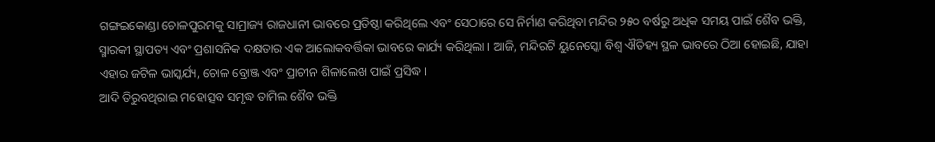ଗଙ୍ଗଇକୋଣ୍ଡା ଚୋଳପୁରମକୁ ସାମ୍ରାଜ୍ୟ ରାଜଧାନୀ ଭାବରେ ପ୍ରତିଷ୍ଠା କରିଥିଲେ ଏବଂ ସେଠାରେ ସେ ନିର୍ମାଣ କରିଥିବା ମନ୍ଦିର ୨୫୦ ବର୍ଷରୁ ଅଧିକ ସମୟ ପାଇଁ ଶୈବ ଭକ୍ତି, ସ୍ମାରକୀ ସ୍ଥାପତ୍ୟ ଏବଂ ପ୍ରଶାସନିକ ଦକ୍ଷତାର ଏକ ଆଲୋକବର୍ତ୍ତିକା ଭାବରେ କାର୍ଯ୍ୟ କରିଥିଲା । ଆଜି, ମନ୍ଦିରଟି ୟୁନେସ୍କୋ ବିଶ୍ୱ ଐତିହ୍ୟ ସ୍ଥଳ ଭାବରେ ଠିଆ ହୋଇଛି, ଯାହା ଏହାର ଜଟିଳ ଭାସ୍କର୍ଯ୍ୟ, ଚୋଳ ବ୍ରୋଞ୍ଜ ଏବଂ ପ୍ରାଚୀନ ଶିଳାଲେଖ ପାଇଁ ପ୍ରସିଦ୍ଧ ।
ଆଦି ତିରୁବଥିରାଇ ମହୋତ୍ସବ ସମୃଦ୍ଧ ତାମିଲ ଶୈବ ଭକ୍ତି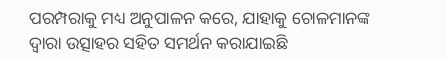ପରମ୍ପରାକୁ ମଧ୍ୟ ଅନୁପାଳନ କରେ, ଯାହାକୁ ଚୋଳମାନଙ୍କ ଦ୍ୱାରା ଉତ୍ସାହର ସହିତ ସମର୍ଥନ କରାଯାଇଛି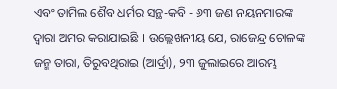ଏବଂ ତାମିଲ ଶୈବ ଧର୍ମର ସନ୍ଥ-କବି - ୬୩ ଜଣ ନୟନମାରଙ୍କ ଦ୍ୱାରା ଅମର କରାଯାଇଛି । ଉଲ୍ଲେଖନୀୟ ଯେ, ରାଜେନ୍ଦ୍ର ଚୋଳଙ୍କ ଜନ୍ମ ତାରା, ତିରୁବଥିରାଇ (ଆର୍ଦ୍ରା), ୨୩ ଜୁଲାଇରେ ଆରମ୍ଭ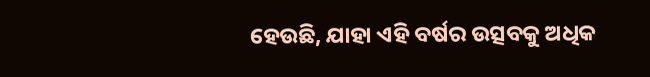ହେଉଛି, ଯାହା ଏହି ବର୍ଷର ଉତ୍ସବକୁ ଅଧିକ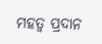ମହତ୍ୱ ପ୍ରଦାନ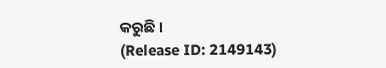କରୁଛି ।
(Release ID: 2149143)